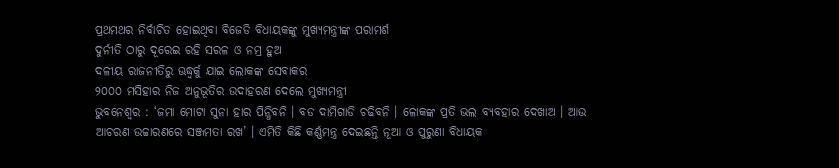ପ୍ରଥମଥର ନିର୍ବାଚିତ ହୋଇଥିବା ବିଜେଡି ବିଧାୟକଙ୍କୁ ମୁଖ୍ୟମନ୍ତ୍ରୀଙ୍କ ପରାମର୍ଶ
ଦୁର୍ନୀତି ଠାରୁ ଦୂରେଇ ରହି ସରଳ ଓ ନମ୍ର ହୁଅ
ଦଳୀୟ ରାଜନୀତିରୁ ଊଦ୍ଧ୍ୱର୍କୁ ଯାଇ ଲୋକଙ୍କ ସେବାକର
୨୦୦୦ ମସିହାର ନିଜ ଅନୁଭୂତିର ଉଦାହରଣ ଦେଲେ ମୁଖ୍ୟମନ୍ତ୍ରୀ
ଭୁବନେଶ୍ୱର : ‘ଜମା ମୋଟା ସୁନା ହାର ପିନ୍ଧିବନି । ବଡ ଦାମିଗାଡି ଚଢିବନି । ଳୋକଙ୍କ ପ୍ରତି ଭଲ ବ୍ୟବହାର ଦେଖାଅ । ଆଉ ଆଚରଣ ଉଚ୍ଚାରଣରେ ସଞ୍ଜମତା ରଖ’ । ଏମିତି କିଛି କର୍ଣ୍ଣମନ୍ତ୍ର ଦେଇଛନ୍ତି ନୂଆ ଓ ପୁରୁଣା ବିଧାୟକ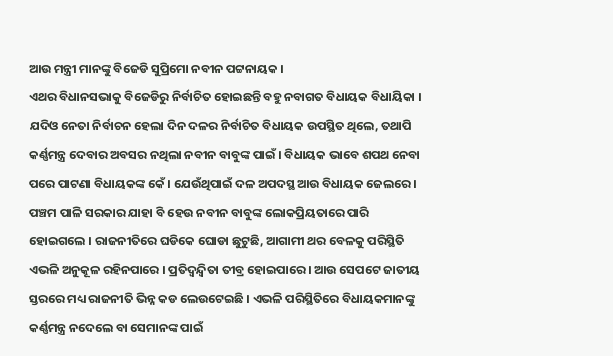ଆଉ ମନ୍ତ୍ରୀ ମାନଙ୍କୁ ବିଜେଡି ସୁପ୍ରିମୋ ନବୀନ ପଟ୍ଟନାୟକ ।
ଏଥର ବିଧାନସଭାକୁ ବିଜେଡିରୁ ନିର୍ବାଚିତ ହୋଇଛନ୍ତି ବହୁ ନବାଗତ ବିଧାୟକ ବିଧାୟିକା । ଯଦିଓ ନେତା ନିର୍ବାଚନ ହେଲା ଦିନ ଦଳର ନିର୍ବାଚିତ ବିଧାୟକ ଉପସ୍ଥିତ ଥିଲେ, ତଥାପି କର୍ଣ୍ଣମନ୍ତ୍ର ଦେବାର ଅବସର ନଥିଲା ନବୀନ ବାବୁଙ୍କ ପାଇଁ । ବିଧାୟକ ଭାବେ ଶପଥ ନେବା ପରେ ପାଟଣା ବିଧାୟକଙ୍କ କେଁ । ଯେଉଁଥିପାଇଁ ଦଳ ଅପଦସ୍ଥ ଆଉ ବିଧାୟକ ଜେଲରେ । ପଞ୍ଚମ ପାଳି ସରକାର ଯାହା ବି ହେଉ ନବୀନ ବାବୁଙ୍କ ଲୋକପ୍ରିୟତାରେ ପାରି ହୋଇଗଲେ । ରାଜନୀତିରେ ଘଡିକେ ଘୋଡା ଛୁଟୁଛି, ଆଗାମୀ ଥର ବେଳକୁ ପରିସ୍ଥିତି ଏଭଳି ଅନୁକୂଳ ରହିନପାରେ । ପ୍ରତିଦ୍ୱନ୍ଦ୍ୱିତା ତୀବ୍ର ହୋଇପାରେ । ଆଉ ସେପଟେ ଜାତୀୟ ସ୍ତରରେ ମଧ୍ୟ ରାଜନୀତି ଭିନ୍ନ କଡ ଲେଉଟେଇଛି । ଏଭଳି ପରିସ୍ଥିତିରେ ବିଧାୟକମାନଙ୍କୁ କର୍ଣ୍ଣମନ୍ତ୍ର ନଦେଲେ ବା ସେମାନଙ୍କ ପାଇଁ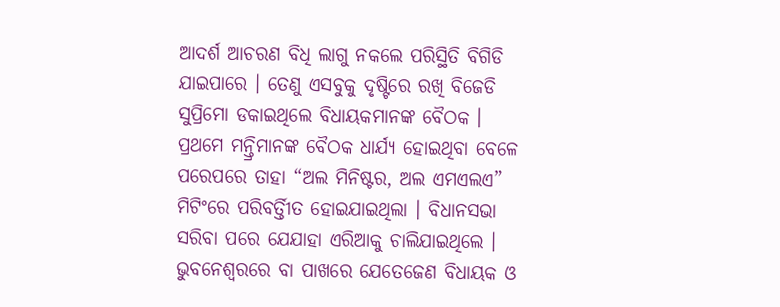ଆଦର୍ଶ ଆଚରଣ ବିଧି ଲାଗୁ ନକଲେ ପରିସ୍ଥିତି ବିଗିଡି ଯାଇପାରେ । ତେଣୁ ଏସବୁକୁ ଦୃଷ୍ଟିରେ ରଖି ବିଜେଡି ସୁପ୍ରିମୋ ଡକାଇଥିଲେ ବିଧାୟକମାନଙ୍କ ବୈଠକ । ପ୍ରଥମେ ମନ୍ତ୍ରିମାନଙ୍କ ବୈଠକ ଧାର୍ଯ୍ୟ ହୋଇଥିବା ବେଳେ ପରେପରେ ତାହା “ଅଲ ମିନିଷ୍ଟର, ଅଲ ଏମଏଲଏ” ମିଟିଂରେ ପରିବର୍ତ୍ତିୀତ ହୋଇଯାଇଥିଲା । ବିଧାନସଭା ସରିବା ପରେ ଯେଯାହା ଏରିଆକୁ ଚାଲିଯାଇଥିଲେ । ଭୁବନେଶ୍ୱରରେ ବା ପାଖରେ ଯେତେଜେଣ ବିଧାୟକ ଓ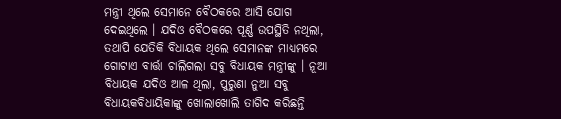ମନ୍ତ୍ରୀ ଥିଲେ ସେମାନେ ବୈଠକରେ ଆସି ଯୋଗ ଦେଇଥିଲେ । ଯଦିଓ ବୈଠକରେ ପୂର୍ଣ୍ଣ ଉପସ୍ଥିତି ନଥିଲା, ତଥାପି ଯେତିକି ବିଧାୟକ ଥିଲେ ସେମାନଙ୍କ ମାଧ୍ୟମରେ ଗୋଟାଏ ବାର୍ତ୍ତା ଚାଲିଗଲା ସବୁ ବିଧାୟକ ମନ୍ତ୍ରୀଙ୍କୁ । ନୂଆ ବିଧାୟକ ଯଦିଓ ଆଳ ଥିଲା, ପୁରୁଣା ନୁଆ ସବୁ ବିଧାୟକବିଧାୟିକାଙ୍କୁ ଖୋଲାଖୋଲି ତାଗିଦ କରିଛନ୍ତି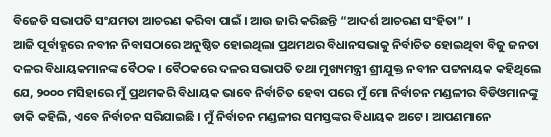ବିଜେଡି ସଭାପତି ସଂଯମତା ଆଚରଣ କରିବା ପାଇଁ । ଆଉ ଜାରି କରିଛନ୍ତି “ଆଦର୍ଶ ଆଚରଣ ସଂହିତା” ।
ଆଜି ପୂର୍ବାହ୍ଣରେ ନବୀନ ନିବାସଠାରେ ଅନୁଷ୍ଠିତ ହୋଇଥିଲା ପ୍ରଥମଥର ବିଧାନସଭାକୁ ନିର୍ବାଚିତ ହୋଇଥିବା ବିଜୁ ଜନତା ଦଳର ବିଧାୟକମାନଙ୍କ ବୈଠକ । ବୈଠକରେ ଦଳର ସଭାପତି ତଥା ମୁଖ୍ୟମନ୍ତ୍ରୀ ଶ୍ରୀଯୁକ୍ତ ନବୀନ ପଟ୍ଟନାୟକ କହିଥିଲେ ଯେ, ୨୦୦୦ ମସିହାରେ ମୁଁ ପ୍ରଥମକରି ବିଧାୟକ ଭାବେ ନିର୍ବାଚିତ ହେବା ପରେ ମୁଁ ମୋ ନିର୍ବାଚନ ମଣ୍ଡଳୀର ବିଡିଓମାନଙ୍କୁ ଡାକି କହିଲି, ଏବେ ନିର୍ବାଚନ ସରିଯାଇଛି । ମୁଁ ନିର୍ବାଚନ ମଣ୍ଡଳୀର ସମସ୍ତଙ୍କର ବିଧାୟକ ଅଟେ । ଆପଣମାନେ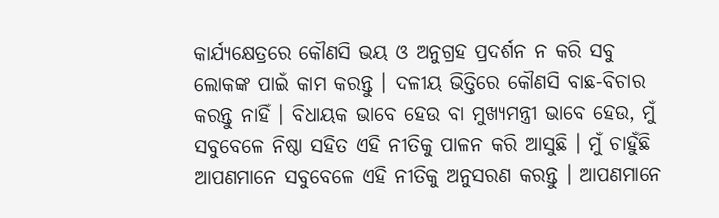କାର୍ଯ୍ୟକ୍ଷେତ୍ରରେ କୌଣସି ଭୟ ଓ ଅନୁଗ୍ରହ ପ୍ରଦର୍ଶନ ନ କରି ସବୁ ଲୋକଙ୍କ ପାଇଁ କାମ କରନ୍ତୁ । ଦଳୀୟ ଭିତ୍ତିରେ କୌଣସି ବାଛ-ବିଚାର କରନ୍ତୁ ନାହିଁ । ବିଧାୟକ ଭାବେ ହେଉ ବା ମୁଖ୍ୟମନ୍ତ୍ରୀ ଭାବେ ହେଉ, ମୁଁ ସବୁବେଳେ ନିଷ୍ଠା ସହିତ ଏହି ନୀତିକୁ ପାଳନ କରି ଆସୁଛି । ମୁଁ ଚାହୁଁଛି ଆପଣମାନେ ସବୁବେଳେ ଏହି ନୀତିକୁ ଅନୁସରଣ କରନ୍ତୁ । ଆପଣମାନେ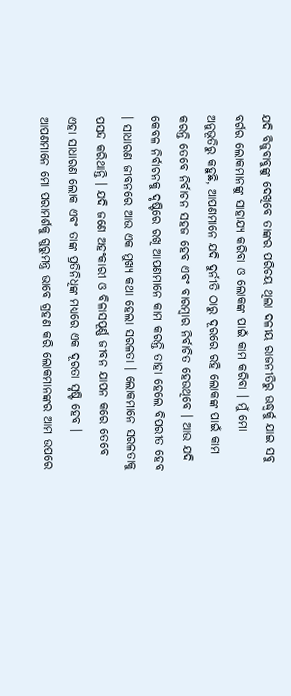ଯଦି ବିଜୁବାବୁଙ୍କୁ ଦେଖିବେ ତାଙ୍କର ପରିଚୟ ଥିଲା ଦଳୀୟ ରାଜନୀତିରୁ ଊଦ୍ଧ୍ୱର୍କୁ ଯାଇ ସବୁ ବର୍ଗର ଲୋକମାନଙ୍କୁ ସାହାଯ୍ୟ କରିବା ଓ ଲୋକଙ୍କ ପାଇଁ କାମ କରିବା । ମୁଁ ମୋ ଅନୁଭୂତିରୁ କହୁଛି, ଆପଣମାନେ ଯଦି ଦୁର୍ନୀତି ଠାରୁ ଦୂରରେ ରହି ଲୋକଙ୍କ ପାଇଁ କାମ କରନ୍ତି ତେବେ ନିର୍ବାଚନ ସହଜ ହେବ ଏବଂ ବାରମ୍ବାର ନିର୍ବାଚିତ ହେଉଥିବେ । ଆଉ ଯଦି କେବଳ ନିର୍ବାଚନକୁ ଦୃଷ୍ଟିରେ ରଖି ଆପଣମାନେ କାମ କରନ୍ତି ତାହା ହେଲେ ବିପରୀତ ହେବ । ସାଧାରଣ ଜୀବନରେ ଆଉ ଏକ ମୁଖ୍ୟ କଥା ହେଲା ସରଳତା । ଲୋକମାନେ ସରଳତାକୁ ପସନ୍ଦ କରିଥାନ୍ତି । ଯଦି ଜଣେ ଅହଂକାରୀ ଓ ବିଳାସପୂର୍ଣ୍ଣ ଜୀବନ ଯାପନ କରେ ତେବେ ଏହା ସାଧାରଣ ଲୋକ ଏବଂ ତାଙ୍କ ପ୍ରତିନିଧିଙ୍କ ମଧ୍ୟରେ ଏକ ଦୂରତା ସୃଷ୍ଟି ହେବ । ଆପଣମାନେ ମୋ ପରାମର୍ଶକୁ ଗୁରୁମନ୍ତ୍ର ଭାବେ ଗ୍ରହଣ କରି ଲୋକମାନଙ୍କର ଆମ ଉପରେ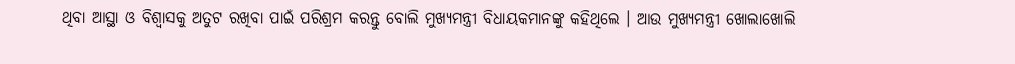ଥିବା ଆସ୍ଥା ଓ ବିଶ୍ୱାସକୁ ଅତୁଟ ରଖିବା ପାଇଁ ପରିଶ୍ରମ କରନ୍ତୁ ବୋଲି ମୁଖ୍ୟମନ୍ତ୍ରୀ ବିଧାୟକମାନଙ୍କୁ କହିଥିଲେ । ଆଉ ମୁଖ୍ୟମନ୍ତ୍ରୀ ଖୋଲାଖୋଲି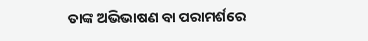ତାଙ୍କ ଅଭିଭାଷଣ ବା ପରାମର୍ଶରେ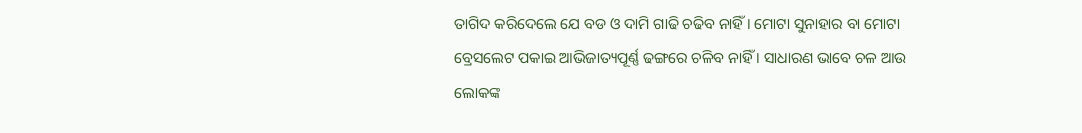ତାଗିଦ କରିଦେଲେ ଯେ ବଡ ଓ ଦାମି ଗାଢି ଚଢିବ ନାହିଁ । ମୋଟା ସୁନାହାର ବା ମୋଟା ବ୍ରେସଲେଟ ପକାଇ ଆଭିଜାତ୍ୟପୂର୍ଣ୍ଣ ଢଙ୍ଗରେ ଚଳିବ ନାହିଁ । ସାଧାରଣ ଭାବେ ଚଳ ଆଉ ଲୋକଙ୍କ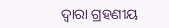ଦ୍ୱାରା ଗ୍ରହଣୀୟ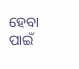ହେବା ପାଇଁ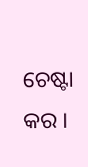ଚେଷ୍ଟା କର ।